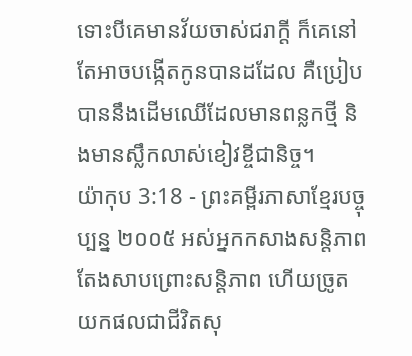ទោះបីគេមានវ័យចាស់ជរាក្ដី ក៏គេនៅតែអាចបង្កើតកូនបានដដែល គឺប្រៀបបាននឹងដើមឈើដែលមានពន្លកថ្មី និងមានស្លឹកលាស់ខៀវខ្ចីជានិច្ច។
យ៉ាកុប 3:18 - ព្រះគម្ពីរភាសាខ្មែរបច្ចុប្បន្ន ២០០៥ អស់អ្នកកសាងសន្តិភាពតែងសាបព្រោះសន្តិភាព ហើយច្រូតយកផលជាជីវិតសុ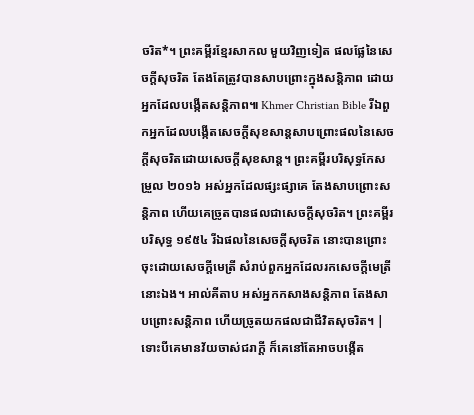ចរិត*។ ព្រះគម្ពីរខ្មែរសាកល មួយវិញទៀត ផលផ្លែនៃសេចក្ដីសុចរិត តែងតែត្រូវបានសាបព្រោះក្នុងសន្តិភាព ដោយអ្នកដែលបង្កើតសន្តិភាព៕ Khmer Christian Bible រីឯពួកអ្នកដែលបង្កើតសេចក្ដីសុខសាន្ដសាបព្រោះផលនៃសេចក្ដីសុចរិតដោយសេចក្ដីសុខសាន្ដ។ ព្រះគម្ពីរបរិសុទ្ធកែសម្រួល ២០១៦ អស់អ្នកដែលផ្សះផ្សាគេ តែងសាបព្រោះសន្តិភាព ហើយគេច្រូតបានផលជាសេចក្ដីសុចរិត។ ព្រះគម្ពីរបរិសុទ្ធ ១៩៥៤ រីឯផលនៃសេចក្ដីសុចរិត នោះបានព្រោះចុះដោយសេចក្ដីមេត្រី សំរាប់ពួកអ្នកដែលរកសេចក្ដីមេត្រីនោះឯង។ អាល់គីតាប អស់អ្នកកសាងសន្ដិភាព តែងសាបព្រោះសន្ដិភាព ហើយច្រូតយកផលជាជីវិតសុចរិត។ |
ទោះបីគេមានវ័យចាស់ជរាក្ដី ក៏គេនៅតែអាចបង្កើត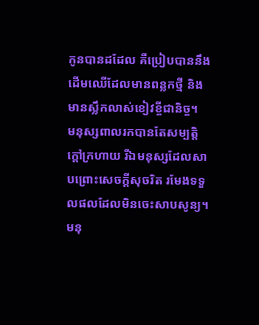កូនបានដដែល គឺប្រៀបបាននឹងដើមឈើដែលមានពន្លកថ្មី និងមានស្លឹកលាស់ខៀវខ្ចីជានិច្ច។
មនុស្សពាលរកបានតែសម្បត្តិក្ដៅក្រហាយ រីឯមនុស្សដែលសាបព្រោះសេចក្ដីសុចរិត រមែងទទួលផលដែលមិនចេះសាបសូន្យ។
មនុ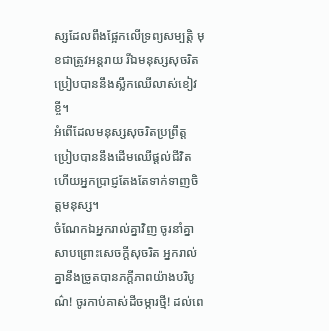ស្សដែលពឹងផ្អែកលើទ្រព្យសម្បត្តិ មុខជាត្រូវអន្តរាយ រីឯមនុស្សសុចរិតប្រៀបបាននឹងស្លឹកឈើលាស់ខៀវខ្ចី។
អំពើដែលមនុស្សសុចរិតប្រព្រឹត្ត ប្រៀបបាននឹងដើមឈើផ្ដល់ជីវិត ហើយអ្នកប្រាជ្ញតែងតែទាក់ទាញចិត្តមនុស្ស។
ចំណែកឯអ្នករាល់គ្នាវិញ ចូរនាំគ្នាសាបព្រោះសេចក្ដីសុចរិត អ្នករាល់គ្នានឹងច្រូតបានភក្ដីភាពយ៉ាងបរិបូណ៌! ចូរកាប់គាស់ដីចម្ការថ្មី! ដល់ពេ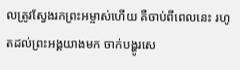លត្រូវស្វែងរកព្រះអម្ចាស់ហើយ គឺចាប់ពីពេលនេះ រហូតដល់ព្រះអង្គយាងមក ចាក់បង្ហូរសេ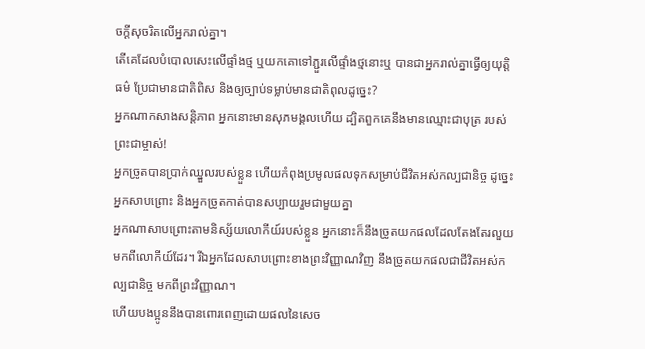ចក្ដីសុចរិតលើអ្នករាល់គ្នា។
តើគេដែលបំបោលសេះលើផ្ទាំងថ្ម ឬយកគោទៅភ្ជួរលើផ្ទាំងថ្មនោះឬ បានជាអ្នករាល់គ្នាធ្វើឲ្យយុត្តិធម៌ ប្រែជាមានជាតិពិស និងឲ្យច្បាប់ទម្លាប់មានជាតិពុលដូច្នេះ?
អ្នកណាកសាងសន្តិភាព អ្នកនោះមានសុភមង្គលហើយ ដ្បិតពួកគេនឹងមានឈ្មោះជាបុត្រ របស់ព្រះជាម្ចាស់!
អ្នកច្រូតបានប្រាក់ឈ្នួលរបស់ខ្លួន ហើយកំពុងប្រមូលផលទុកសម្រាប់ជីវិតអស់កល្បជានិច្ច ដូច្នេះ អ្នកសាបព្រោះ និងអ្នកច្រូតកាត់បានសប្បាយរួមជាមួយគ្នា
អ្នកណាសាបព្រោះតាមនិស្ស័យលោកីយ៍របស់ខ្លួន អ្នកនោះក៏នឹងច្រូតយកផលដែលតែងតែរលួយមកពីលោកីយ៍ដែរ។ រីឯអ្នកដែលសាបព្រោះខាងព្រះវិញ្ញាណវិញ នឹងច្រូតយកផលជាជីវិតអស់កល្បជានិច្ច មកពីព្រះវិញ្ញាណ។
ហើយបងប្អូននឹងបានពោរពេញដោយផលនៃសេច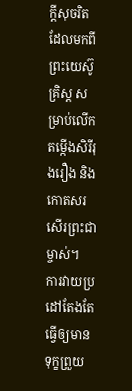ក្ដីសុចរិត ដែលមកពីព្រះយេស៊ូគ្រិស្ត សម្រាប់លើកតម្កើងសិរីរុងរឿង និងកោតសរសើរព្រះជាម្ចាស់។
ការវាយប្រដៅតែងតែធ្វើឲ្យមានទុក្ខព្រួយ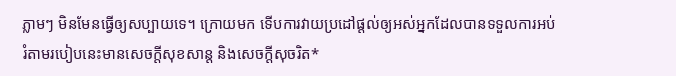ភ្លាមៗ មិនមែនធ្វើឲ្យសប្បាយទេ។ ក្រោយមក ទើបការវាយប្រដៅផ្ដល់ឲ្យអស់អ្នកដែលបានទទួលការអប់រំតាមរបៀបនេះមានសេចក្ដីសុខសាន្ត និងសេចក្ដីសុចរិត*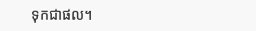ទុកជាផល។